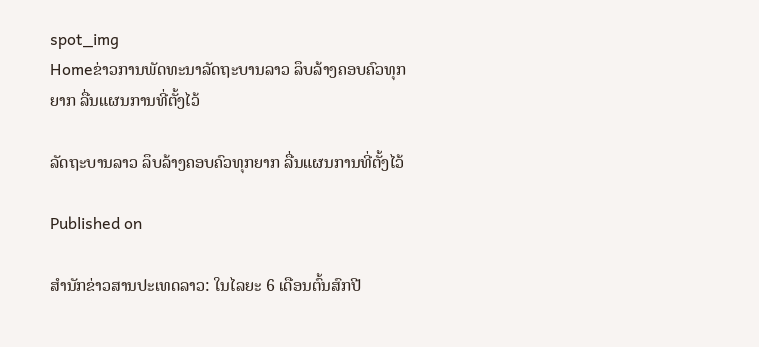spot_img
Homeຂ່າວການພັດທະນາລັດຖະບານລາວ ລຶບລ້າງຄອບຄົວທຸກຍາກ ລື່ນແຜນການທີ່ຕັ້ງໄວ້

ລັດຖະບານລາວ ລຶບລ້າງຄອບຄົວທຸກຍາກ ລື່ນແຜນການທີ່ຕັ້ງໄວ້

Published on

ສຳນັກຂ່າວສານປະເທດລາວ: ໃນໄລຍະ 6 ເດືອນຕົ້ນສົກປີ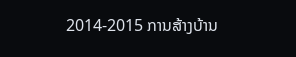2014-2015 ການສ້າງບ້ານ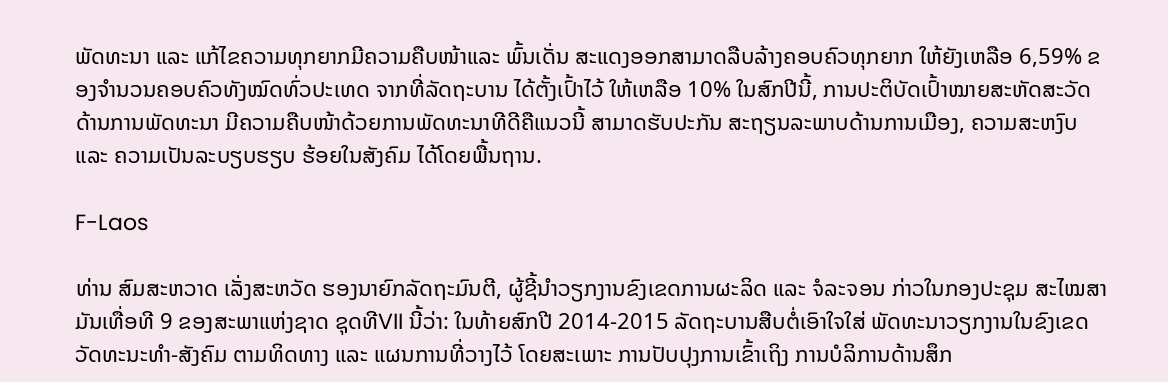ພັດທະນາ ແລະ ແກ້ໄຂຄວາມທຸກຍາກມີຄວາມຄືບໜ້າແລະ ພົ້ນເດັ່ນ ສະແດງອອກສາມາດລືບລ້າງຄອບຄົວທຸກຍາກ ໃຫ້ຍັງເຫລືອ 6,59% ຂອງຈຳນວນຄອບຄົວທັງໝົດທົ່ວປະເທດ ຈາກທີ່ລັດຖະບານ ໄດ້ຕັ້ງເປົ້າໄວ້ ໃຫ້ເຫລືອ 10% ໃນສົກປີນີ້, ການປະຕິບັດເປົ້າໝາຍສະຫັດສະວັດ ດ້ານການພັດທະນາ ມີຄວາມຄືບໜ້າດ້ວຍການພັດທະນາທີດີຄືແນວນີ້ ສາມາດຮັບປະກັນ ສະຖຽນລະພາບດ້ານການເມືອງ, ຄວາມສະຫງົບ ແລະ ຄວາມເປັນລະບຽບຮຽບ ຮ້ອຍໃນສັງຄົມ ໄດ້ໂດຍພື້ນຖານ.

F-Laos

ທ່ານ ສົມສະຫວາດ ເລັ່ງສະຫວັດ ຮອງນາຍົກລັດຖະມົນຕີ, ຜູ້ຊີ້ນຳວຽກງານຂົງເຂດການຜະລິດ ແລະ ຈໍລະຈອນ ກ່າວໃນກອງປະຊຸມ ສະໄໝສາມັນເທື່ອທີ 9 ຂອງສະພາແຫ່ງຊາດ ຊຸດທີVII ນີ້ວ່າ: ໃນທ້າຍສົກປີ 2014-2015 ລັດຖະບານສືບຕໍ່ເອົາໃຈໃສ່ ພັດທະນາວຽກງານໃນຂົງເຂດ ວັດທະນະທຳ-ສັງຄົມ ຕາມທິດທາງ ແລະ ແຜນການທີ່ວາງໄວ້ ໂດຍສະເພາະ ການປັບປຸງການເຂົ້າເຖິງ ການບໍລິການດ້ານສຶກ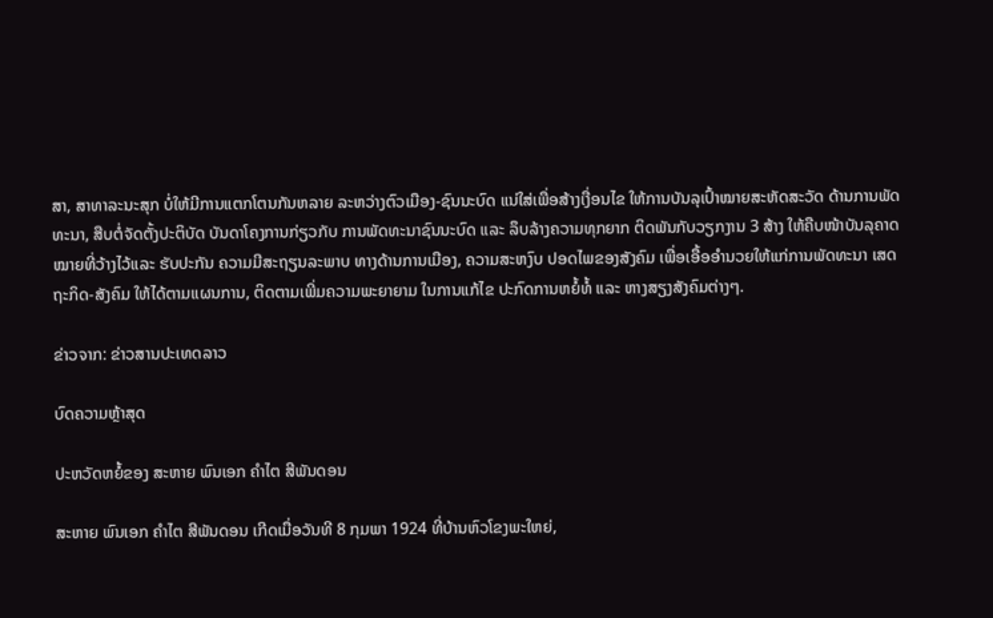ສາ, ສາທາລະນະສຸກ ບໍ່ໃຫ້ມີການແຕກໂຕນກັນຫລາຍ ລະຫວ່າງຕົວເມືອງ-ຊົນນະບົດ ແນ່ໃສ່ເພື່ອສ້າງເງື່ອນໄຂ ໃຫ້ການບັນລຸເປົ້າໝາຍສະຫັດສະວັດ ດ້ານການພັດທະນາ, ສືບຕໍ່ຈັດຕັ້ງປະຕິບັດ ບັນດາໂຄງການກ່ຽວກັບ ການພັດທະນາຊົນນະບົດ ແລະ ລຶບລ້າງຄວາມທຸກຍາກ ຕິດພັນກັບວຽກງານ 3 ສ້າງ ໃຫ້ຄືບໜ້າບັນລຸຄາດໝາຍທີ່ວ້າງໄວ້ແລະ ຮັບປະກັນ ຄວາມມີສະຖຽນລະພາບ ທາງດ້ານການເມືອງ, ຄວາມສະຫງົບ ປອດໄພຂອງສັງຄົມ ເພື່ອເອື້ອອຳນວຍໃຫ້ແກ່ການພັດທະນາ ເສດຖະກິດ-ສັງຄົມ ໃຫ້ໄດ້ຕາມແຜນການ, ຕິດຕາມເພີ່ມຄວາມພະຍາຍາມ ໃນການແກ້ໄຂ ປະກົດການຫຍໍ້ທໍ້ ແລະ ຫາງສຽງສັງຄົມຕ່າງໆ.

ຂ່າວຈາກ: ຂ່າວສານປະເທດລາວ

ບົດຄວາມຫຼ້າສຸດ

ປະຫວັດຫຍໍ້ຂອງ ສະຫາຍ ພົນເອກ ຄຳໄຕ ສີພັນດອນ

ສະຫາຍ ພົນເອກ ຄຳໄຕ ສີພັນດອນ ເກີດເມື່ອວັນທີ 8 ກຸມພາ 1924 ທີ່ບ້ານຫົວໂຂງພະໃຫຍ່,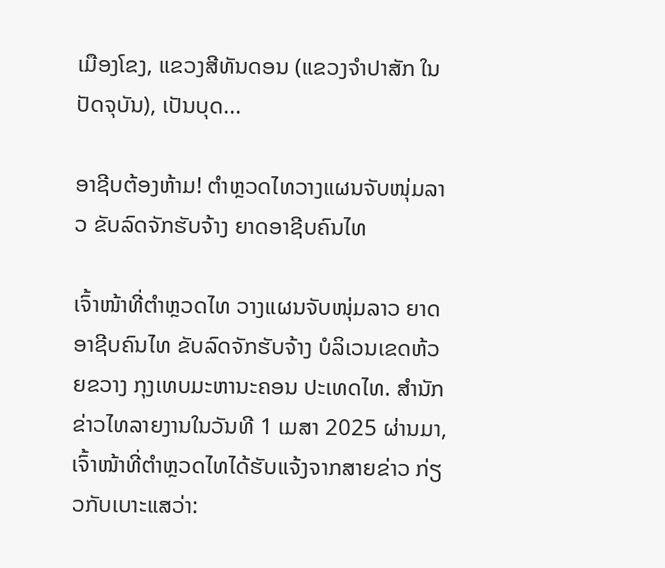ເມືອງໂຂງ, ແຂວງສີທັນດອນ (ແຂວງຈຳປາສັກ ໃນປັດຈຸບັນ), ເປັນບຸດ...

ອາຊີບຕ້ອງຫ້າມ! ຕຳຫຼວດໄທວາງແຜນຈັບໜຸ່ມລາວ ຂັບລົດຈັກຮັບຈ້າງ ຍາດອາຊີບຄົນໄທ

ເຈົ້າໜ້າທີ່ຕຳຫຼວດໄທ ວາງແຜນຈັບໜຸ່ມລາວ ຍາດອາຊີບຄົນໄທ ຂັບລົດຈັກຮັບຈ້າງ ບໍລິເວນເຂດຫ້ວຍຂວາງ ກຸງເທບມະຫານະຄອນ ປະເທດໄທ. ສຳນັກຂ່າວໄທລາຍງານໃນວັນທີ 1 ເມສາ 2025 ຜ່ານມາ, ເຈົ້າໜ້າທີ່ຕຳຫຼວດໄທໄດ້ຮັບແຈ້ງຈາກສາຍຂ່າວ ກ່ຽວກັບເບາະແສວ່າ: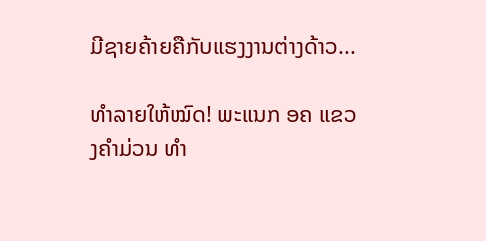ມີຊາຍຄ້າຍຄືກັບແຮງງານຕ່າງດ້າວ...

ທຳລາຍໃຫ້ໝົດ! ພະແນກ ອຄ ແຂວງຄຳມ່ວນ ທຳ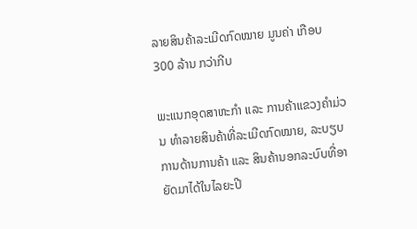ລາຍສິນຄ້າລະເມີດກົດໝາຍ ມູນຄ່າ ເກືອບ 300 ລ້ານ ກວ່າກີບ

ພະແນກອຸດສາຫະກຳ ແລະ ການຄ້າແຂວງຄຳມ່ວນ ທຳລາຍສິນຄ້າທີ່ລະເມີດກົດໝາຍ, ລະບຽບການດ້ານການຄ້າ ແລະ ສິນຄ້ານອກລະບົບທີ່ອາຍັດມາໄດ້ໃນໄລຍະປີ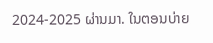2024-2025 ຜ່ານມາ. ໃນຕອນບ່າຍ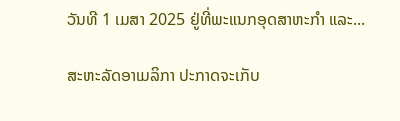ວັນທີ 1 ເມສາ 2025 ຢູ່ທີ່ພະແນກອຸດສາຫະກໍາ ແລະ...

ສະຫະລັດອາເມລິກາ ປະກາດຈະເກັບ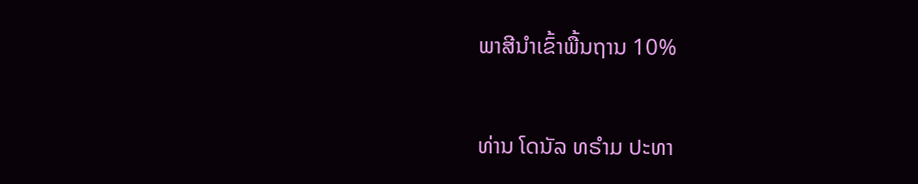ພາສີນຳເຂົ້າພື້ນຖານ 10%

ທ່ານ ໂດນັລ ທຣຳມ ປະທາ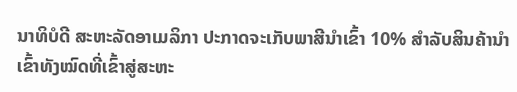ນາທິບໍດີ ສະຫະລັດອາເມລິກາ ປະກາດຈະເກັບພາສີນຳເຂົ້າ 10% ສຳລັບສິນຄ້ານຳເຂົ້າທັງໝົດທີ່ເຂົ້າສູ່ສະຫະ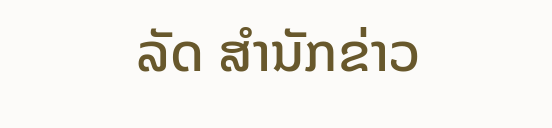ລັດ ສຳນັກຂ່າວ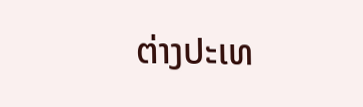ຕ່າງປະເທ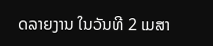ດລາຍງານ ໃນວັນທີ 2 ເມສາ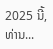2025 ນີ້, ທ່ານ...